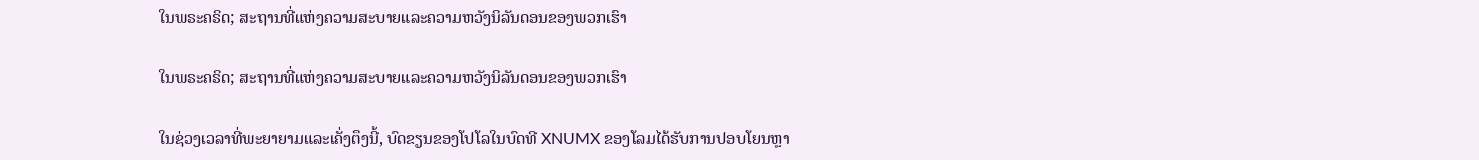ໃນພຣະຄຣິດ; ສະຖານທີ່ແຫ່ງຄວາມສະບາຍແລະຄວາມຫວັງນິລັນດອນຂອງພວກເຮົາ

ໃນພຣະຄຣິດ; ສະຖານທີ່ແຫ່ງຄວາມສະບາຍແລະຄວາມຫວັງນິລັນດອນຂອງພວກເຮົາ

ໃນຊ່ວງເວລາທີ່ພະຍາຍາມແລະເຄັ່ງຕຶງນີ້, ບົດຂຽນຂອງໂປໂລໃນບົດທີ XNUMX ຂອງໂລມໄດ້ຮັບການປອບໂຍນຫຼາ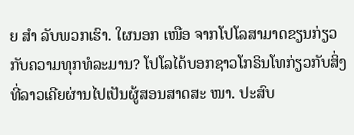ຍ ສຳ ລັບພວກເຮົາ. ໃຜນອກ ເໜືອ ຈາກໂປໂລສາມາດຂຽນກ່ຽວກັບຄວາມທຸກທໍລະມານ? ໂປໂລໄດ້ບອກຊາວໂກຣິນໂທກ່ຽວກັບສິ່ງທີ່ລາວເຄີຍຜ່ານໄປເປັນຜູ້ສອນສາດສະ ໜາ. ປະສົບ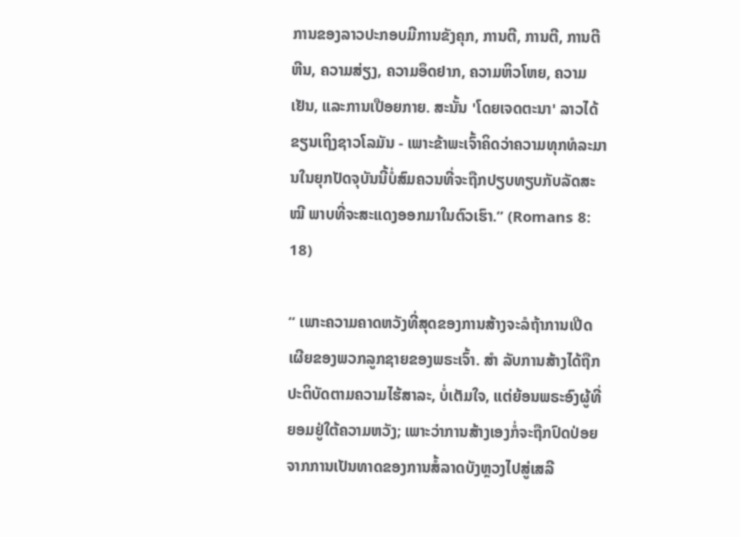ການຂອງລາວປະກອບມີການຂັງຄຸກ, ການຕີ, ການຕີ, ການຕີຫີນ, ຄວາມສ່ຽງ, ຄວາມອຶດຢາກ, ຄວາມຫິວໂຫຍ, ຄວາມເຢັນ, ແລະການເປືອຍກາຍ. ສະນັ້ນ 'ໂດຍເຈດຕະນາ' ລາວໄດ້ຂຽນເຖິງຊາວໂລມັນ - ເພາະຂ້າພະເຈົ້າຄິດວ່າຄວາມທຸກທໍລະມານໃນຍຸກປັດຈຸບັນນີ້ບໍ່ສົມຄວນທີ່ຈະຖືກປຽບທຽບກັບລັດສະ ໝີ ພາບທີ່ຈະສະແດງອອກມາໃນຕົວເຮົາ.” (Romans 8: 18)

“ ເພາະຄວາມຄາດຫວັງທີ່ສຸດຂອງການສ້າງຈະລໍຖ້າການເປີດເຜີຍຂອງພວກລູກຊາຍຂອງພຣະເຈົ້າ. ສຳ ລັບການສ້າງໄດ້ຖືກປະຕິບັດຕາມຄວາມໄຮ້ສາລະ, ບໍ່ເຕັມໃຈ, ແຕ່ຍ້ອນພຣະອົງຜູ້ທີ່ຍອມຢູ່ໃຕ້ຄວາມຫວັງ; ເພາະວ່າການສ້າງເອງກໍ່ຈະຖືກປົດປ່ອຍຈາກການເປັນທາດຂອງການສໍ້ລາດບັງຫຼວງໄປສູ່ເສລີ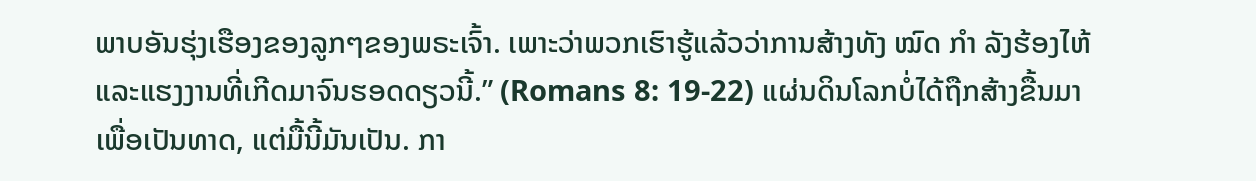ພາບອັນຮຸ່ງເຮືອງຂອງລູກໆຂອງພຣະເຈົ້າ. ເພາະວ່າພວກເຮົາຮູ້ແລ້ວວ່າການສ້າງທັງ ໝົດ ກຳ ລັງຮ້ອງໄຫ້ແລະແຮງງານທີ່ເກີດມາຈົນຮອດດຽວນີ້.” (Romans 8: 19-22) ແຜ່ນດິນໂລກບໍ່ໄດ້ຖືກສ້າງຂື້ນມາເພື່ອເປັນທາດ, ແຕ່ມື້ນີ້ມັນເປັນ. ກາ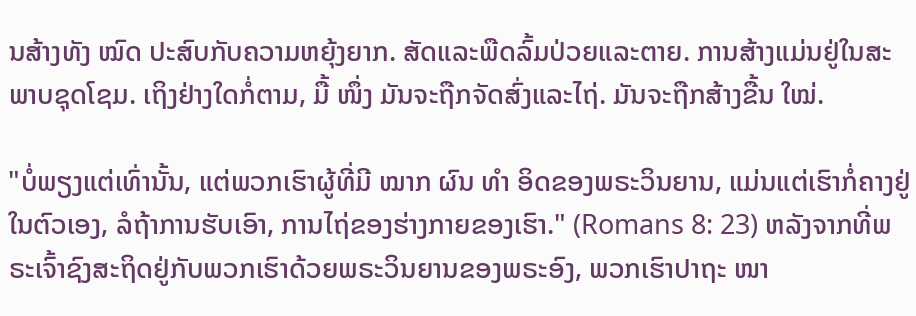ນສ້າງທັງ ໝົດ ປະສົບກັບຄວາມຫຍຸ້ງຍາກ. ສັດແລະພືດລົ້ມປ່ວຍແລະຕາຍ. ການສ້າງແມ່ນຢູ່ໃນສະພາບຊຸດໂຊມ. ເຖິງຢ່າງໃດກໍ່ຕາມ, ມື້ ໜຶ່ງ ມັນຈະຖືກຈັດສົ່ງແລະໄຖ່. ມັນຈະຖືກສ້າງຂື້ນ ໃໝ່.

"ບໍ່ພຽງແຕ່ເທົ່ານັ້ນ, ແຕ່ພວກເຮົາຜູ້ທີ່ມີ ໝາກ ຜົນ ທຳ ອິດຂອງພຣະວິນຍານ, ແມ່ນແຕ່ເຮົາກໍ່ຄາງຢູ່ໃນຕົວເອງ, ລໍຖ້າການຮັບເອົາ, ການໄຖ່ຂອງຮ່າງກາຍຂອງເຮົາ." (Romans 8: 23) ຫລັງຈາກທີ່ພຣະເຈົ້າຊົງສະຖິດຢູ່ກັບພວກເຮົາດ້ວຍພຣະວິນຍານຂອງພຣະອົງ, ພວກເຮົາປາຖະ ໜາ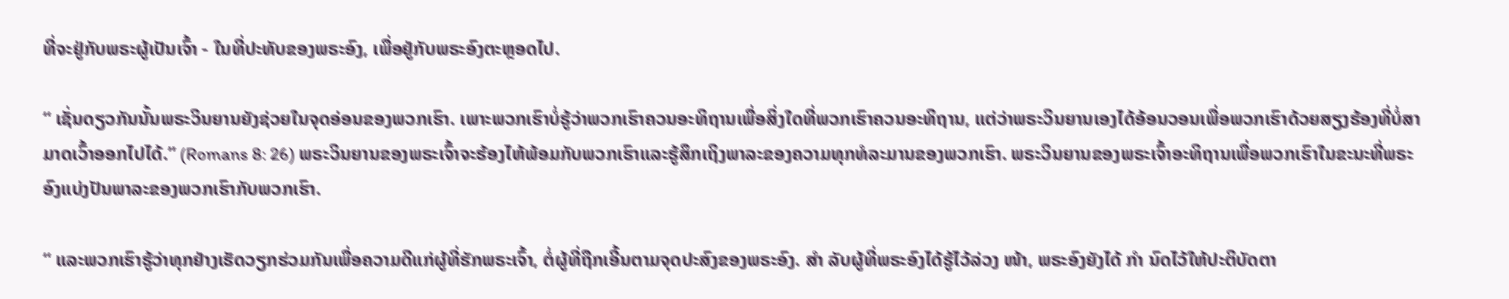ທີ່ຈະຢູ່ກັບພຣະຜູ້ເປັນເຈົ້າ - ໃນທີ່ປະທັບຂອງພຣະອົງ, ເພື່ອຢູ່ກັບພຣະອົງຕະຫຼອດໄປ.

“ ເຊັ່ນດຽວກັນນັ້ນພຣະວິນຍານຍັງຊ່ວຍໃນຈຸດອ່ອນຂອງພວກເຮົາ. ເພາະພວກເຮົາບໍ່ຮູ້ວ່າພວກເຮົາຄວນອະທິຖານເພື່ອສິ່ງໃດທີ່ພວກເຮົາຄວນອະທິຖານ, ແຕ່ວ່າພຣະວິນຍານເອງໄດ້ອ້ອນວອນເພື່ອພວກເຮົາດ້ວຍສຽງຮ້ອງທີ່ບໍ່ສາມາດເວົ້າອອກໄປໄດ້.” (Romans 8: 26) ພຣະວິນຍານຂອງພຣະເຈົ້າຈະຮ້ອງໄຫ້ພ້ອມກັບພວກເຮົາແລະຮູ້ສຶກເຖິງພາລະຂອງຄວາມທຸກທໍລະມານຂອງພວກເຮົາ. ພຣະວິນຍານຂອງພຣະເຈົ້າອະທິຖານເພື່ອພວກເຮົາໃນຂະນະທີ່ພຣະອົງແບ່ງປັນພາລະຂອງພວກເຮົາກັບພວກເຮົາ.

“ ແລະພວກເຮົາຮູ້ວ່າທຸກຢ່າງເຮັດວຽກຮ່ວມກັນເພື່ອຄວາມດີແກ່ຜູ້ທີ່ຮັກພຣະເຈົ້າ, ຕໍ່ຜູ້ທີ່ຖືກເອີ້ນຕາມຈຸດປະສົງຂອງພຣະອົງ. ສຳ ລັບຜູ້ທີ່ພຣະອົງໄດ້ຮູ້ໄວ້ລ່ວງ ໜ້າ, ພຣະອົງຍັງໄດ້ ກຳ ນົດໄວ້ໃຫ້ປະຕິບັດຕາ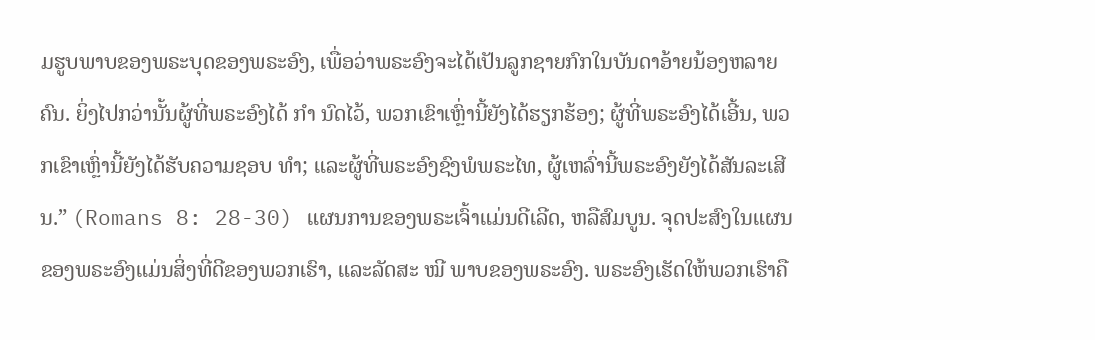ມຮູບພາບຂອງພຣະບຸດຂອງພຣະອົງ, ເພື່ອວ່າພຣະອົງຈະໄດ້ເປັນລູກຊາຍກົກໃນບັນດາອ້າຍນ້ອງຫລາຍຄົນ. ຍິ່ງໄປກວ່ານັ້ນຜູ້ທີ່ພຣະອົງໄດ້ ກຳ ນົດໄວ້, ພວກເຂົາເຫຼົ່ານີ້ຍັງໄດ້ຮຽກຮ້ອງ; ຜູ້ທີ່ພຣະອົງໄດ້ເອີ້ນ, ພວກເຂົາເຫຼົ່ານີ້ຍັງໄດ້ຮັບຄວາມຊອບ ທຳ; ແລະຜູ້ທີ່ພຣະອົງຊົງພໍພຣະໄທ, ຜູ້ເຫລົ່ານີ້ພຣະອົງຍັງໄດ້ສັນລະເສີນ.” (Romans 8: 28-30) ແຜນການຂອງພຣະເຈົ້າແມ່ນດີເລີດ, ຫລືສົມບູນ. ຈຸດປະສົງໃນແຜນຂອງພຣະອົງແມ່ນສິ່ງທີ່ດີຂອງພວກເຮົາ, ແລະລັດສະ ໝີ ພາບຂອງພຣະອົງ. ພຣະອົງເຮັດໃຫ້ພວກເຮົາຄື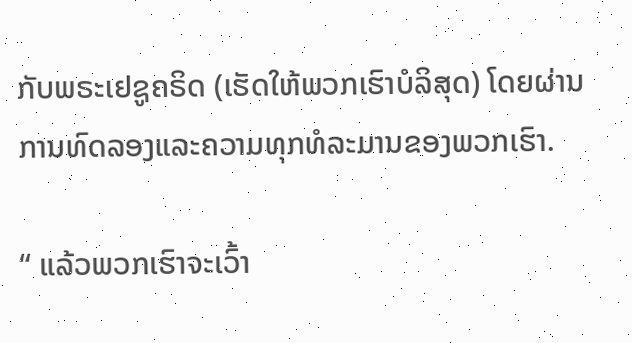ກັບພຣະເຢຊູຄຣິດ (ເຮັດໃຫ້ພວກເຮົາບໍລິສຸດ) ໂດຍຜ່ານການທົດລອງແລະຄວາມທຸກທໍລະມານຂອງພວກເຮົາ.

“ ແລ້ວພວກເຮົາຈະເວົ້າ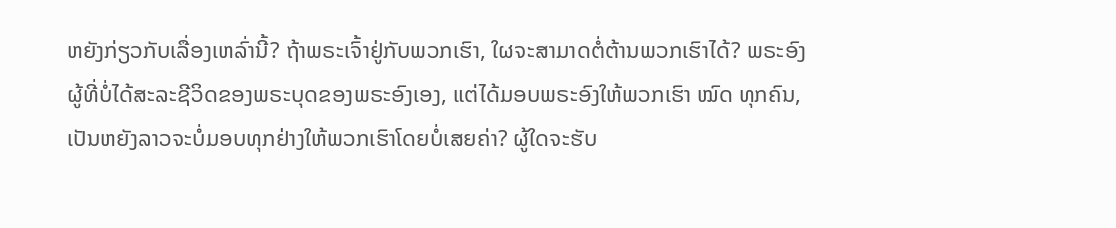ຫຍັງກ່ຽວກັບເລື່ອງເຫລົ່ານີ້? ຖ້າພຣະເຈົ້າຢູ່ກັບພວກເຮົາ, ໃຜຈະສາມາດຕໍ່ຕ້ານພວກເຮົາໄດ້? ພຣະອົງຜູ້ທີ່ບໍ່ໄດ້ສະລະຊີວິດຂອງພຣະບຸດຂອງພຣະອົງເອງ, ແຕ່ໄດ້ມອບພຣະອົງໃຫ້ພວກເຮົາ ໝົດ ທຸກຄົນ, ເປັນຫຍັງລາວຈະບໍ່ມອບທຸກຢ່າງໃຫ້ພວກເຮົາໂດຍບໍ່ເສຍຄ່າ? ຜູ້ໃດຈະຮັບ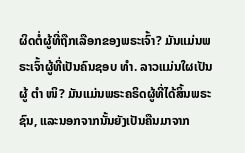ຜິດຕໍ່ຜູ້ທີ່ຖືກເລືອກຂອງພຣະເຈົ້າ? ມັນແມ່ນພຣະເຈົ້າຜູ້ທີ່ເປັນຄົນຊອບ ທຳ. ລາວແມ່ນໃຜເປັນຜູ້ ຕຳ ໜິ? ມັນແມ່ນພຣະຄຣິດຜູ້ທີ່ໄດ້ສິ້ນພຣະຊົນ, ແລະນອກຈາກນັ້ນຍັງເປັນຄືນມາຈາກ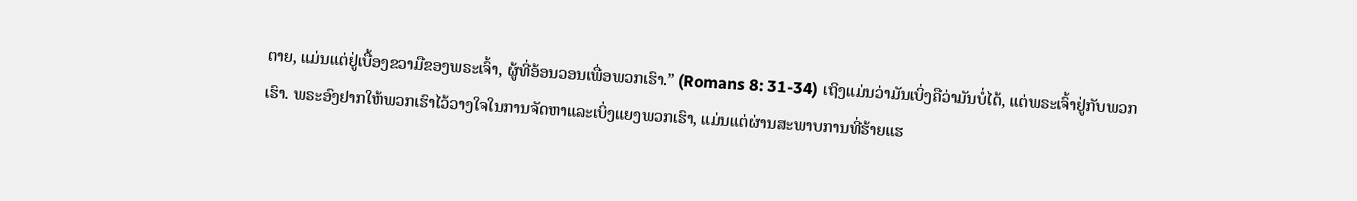ຕາຍ, ແມ່ນແຕ່ຢູ່ເບື້ອງຂວາມືຂອງພຣະເຈົ້າ, ຜູ້ທີ່ອ້ອນວອນເພື່ອພວກເຮົາ.” (Romans 8: 31-34) ເຖິງແມ່ນວ່າມັນເບິ່ງຄືວ່າມັນບໍ່ໄດ້, ແຕ່ພຣະເຈົ້າຢູ່ກັບພວກເຮົາ. ພຣະອົງຢາກໃຫ້ພວກເຮົາໄວ້ວາງໃຈໃນການຈັດຫາແລະເບິ່ງແຍງພວກເຮົາ, ແມ່ນແຕ່ຜ່ານສະພາບການທີ່ຮ້າຍແຮ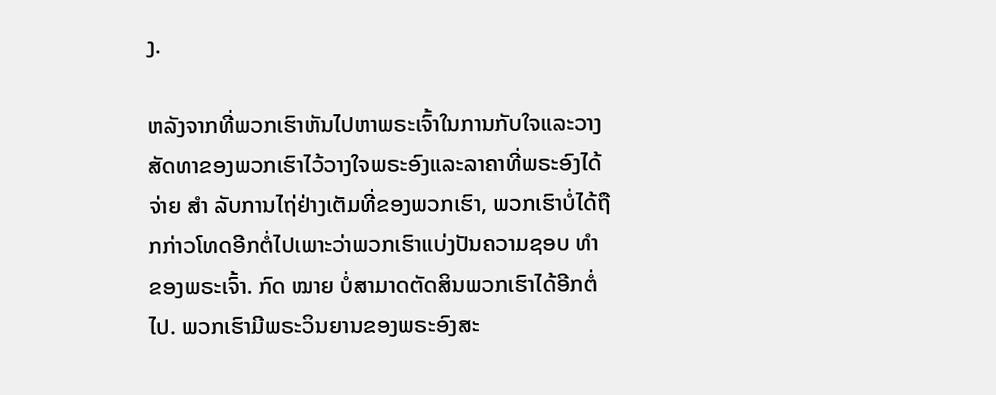ງ.

ຫລັງຈາກທີ່ພວກເຮົາຫັນໄປຫາພຣະເຈົ້າໃນການກັບໃຈແລະວາງສັດທາຂອງພວກເຮົາໄວ້ວາງໃຈພຣະອົງແລະລາຄາທີ່ພຣະອົງໄດ້ຈ່າຍ ສຳ ລັບການໄຖ່ຢ່າງເຕັມທີ່ຂອງພວກເຮົາ, ພວກເຮົາບໍ່ໄດ້ຖືກກ່າວໂທດອີກຕໍ່ໄປເພາະວ່າພວກເຮົາແບ່ງປັນຄວາມຊອບ ທຳ ຂອງພຣະເຈົ້າ. ກົດ ໝາຍ ບໍ່ສາມາດຕັດສິນພວກເຮົາໄດ້ອີກຕໍ່ໄປ. ພວກເຮົາມີພຣະວິນຍານຂອງພຣະອົງສະ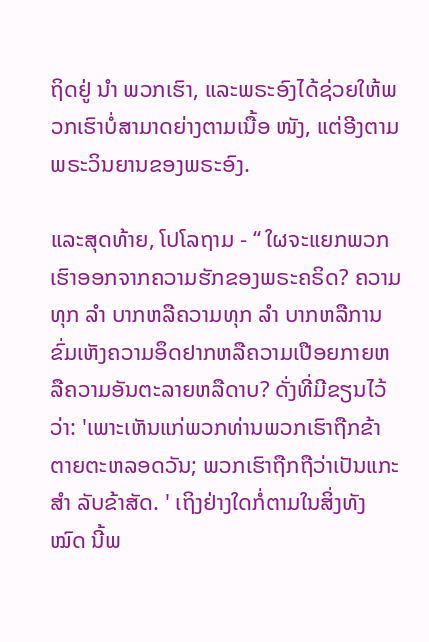ຖິດຢູ່ ນຳ ພວກເຮົາ, ແລະພຣະອົງໄດ້ຊ່ວຍໃຫ້ພວກເຮົາບໍ່ສາມາດຍ່າງຕາມເນື້ອ ໜັງ, ແຕ່ອີງຕາມພຣະວິນຍານຂອງພຣະອົງ.

ແລະສຸດທ້າຍ, ໂປໂລຖາມ - “ ໃຜຈະແຍກພວກເຮົາອອກຈາກຄວາມຮັກຂອງພຣະຄຣິດ? ຄວາມທຸກ ລຳ ບາກຫລືຄວາມທຸກ ລຳ ບາກຫລືການຂົ່ມເຫັງຄວາມອຶດຢາກຫລືຄວາມເປືອຍກາຍຫລືຄວາມອັນຕະລາຍຫລືດາບ? ດັ່ງທີ່ມີຂຽນໄວ້ວ່າ: 'ເພາະເຫັນແກ່ພວກທ່ານພວກເຮົາຖືກຂ້າຕາຍຕະຫລອດວັນ; ພວກເຮົາຖືກຖືວ່າເປັນແກະ ສຳ ລັບຂ້າສັດ. ' ເຖິງຢ່າງໃດກໍ່ຕາມໃນສິ່ງທັງ ໝົດ ນີ້ພ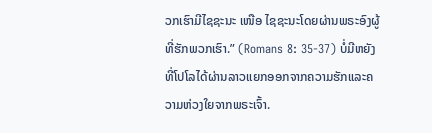ວກເຮົາມີໄຊຊະນະ ເໜືອ ໄຊຊະນະໂດຍຜ່ານພຣະອົງຜູ້ທີ່ຮັກພວກເຮົາ.” (Romans 8: 35-37) ບໍ່ມີຫຍັງທີ່ໂປໂລໄດ້ຜ່ານລາວແຍກອອກຈາກຄວາມຮັກແລະຄວາມຫ່ວງໃຍຈາກພຣະເຈົ້າ.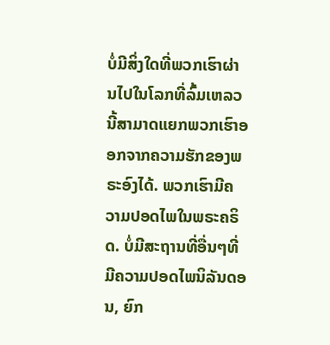ບໍ່ມີສິ່ງໃດທີ່ພວກເຮົາຜ່ານໄປໃນໂລກທີ່ລົ້ມເຫລວນີ້ສາມາດແຍກພວກເຮົາອອກຈາກຄວາມຮັກຂອງພຣະອົງໄດ້. ພວກເຮົາມີຄວາມປອດໄພໃນພຣະຄຣິດ. ບໍ່ມີສະຖານທີ່ອື່ນໆທີ່ມີຄວາມປອດໄພນິລັນດອນ, ຍົກ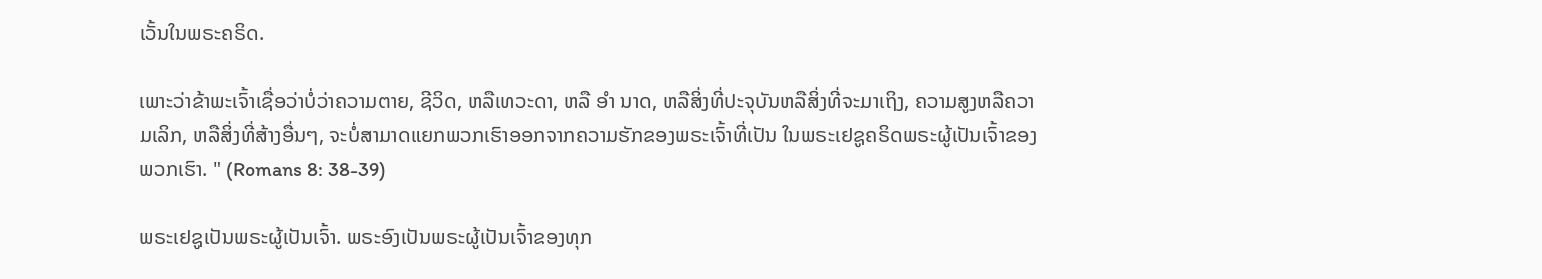ເວັ້ນໃນພຣະຄຣິດ.

ເພາະວ່າຂ້າພະເຈົ້າເຊື່ອວ່າບໍ່ວ່າຄວາມຕາຍ, ຊີວິດ, ຫລືເທວະດາ, ຫລື ອຳ ນາດ, ຫລືສິ່ງທີ່ປະຈຸບັນຫລືສິ່ງທີ່ຈະມາເຖິງ, ຄວາມສູງຫລືຄວາມເລິກ, ຫລືສິ່ງທີ່ສ້າງອື່ນໆ, ຈະບໍ່ສາມາດແຍກພວກເຮົາອອກຈາກຄວາມຮັກຂອງພຣະເຈົ້າທີ່ເປັນ ໃນພຣະເຢຊູຄຣິດພຣະຜູ້ເປັນເຈົ້າຂອງພວກເຮົາ. " (Romans 8: 38-39)

ພຣະເຢຊູເປັນພຣະຜູ້ເປັນເຈົ້າ. ພຣະອົງເປັນພຣະຜູ້ເປັນເຈົ້າຂອງທຸກ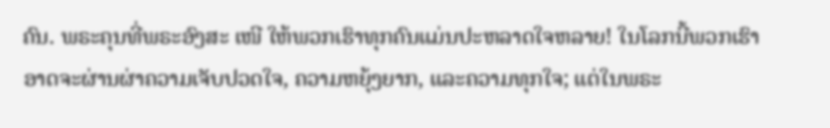ຄົນ. ພຣະຄຸນທີ່ພຣະອົງສະ ເໜີ ໃຫ້ພວກເຮົາທຸກຄົນແມ່ນປະຫລາດໃຈຫລາຍ! ໃນໂລກນີ້ພວກເຮົາອາດຈະຜ່ານຜ່າຄວາມເຈັບປວດໃຈ, ຄວາມຫຍຸ້ງຍາກ, ແລະຄວາມທຸກໃຈ; ແຕ່ໃນພຣະ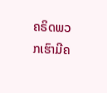ຄຣິດພວກເຮົາມີຄ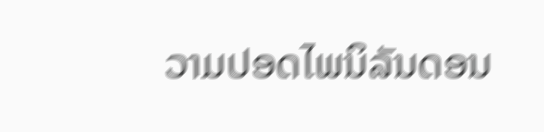ວາມປອດໄພນິລັນດອນ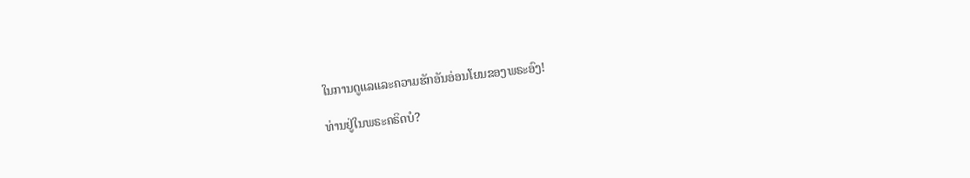ໃນການດູແລແລະຄວາມຮັກອັນອ່ອນໂຍນຂອງພຣະອົງ!

ທ່ານຢູ່ໃນພຣະຄຣິດບໍ?